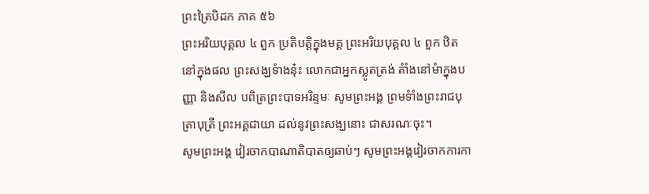ព្រះត្រៃបិដក ភាគ ៥៦
ព្រះអរិយបុគ្គល ៤ ពួក ប្រតិបត្តិក្នុងមគ្គ ព្រះអរិយបុគ្គល ៤ ពួក ឋិតនៅក្នុងផល ព្រះសង្ឃទំាងនុ៎ះ លោកជាអ្នកស្លូតត្រង់ តំាំងនៅមំាក្នុងបញ្ញា និងសីល បពិត្រព្រះបាទអរិន្ទមៈ សូមព្រះអង្គ ព្រមទំាំងព្រះរាជបុត្រាបុត្រី ព្រះអគ្គជាយា ដល់នូវព្រះសង្ឃនោះ ជាសរណៈចុះ។
សូមព្រះអង្គ វៀរចាកបាណាតិបាតឲ្យឆាប់ៗ សូមព្រះអង្គវៀរចាកការកា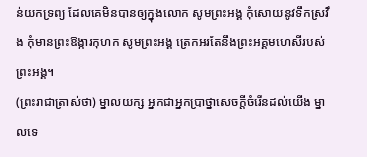ន់យកទ្រព្យ ដែលគេមិនបានឲ្យក្នុងលោក សូមព្រះអង្គ កុំសោយនូវទឹកស្រវឹង កុំមានព្រះឱង្ការកុហក សូមព្រះអង្គ ត្រេកអរតែនឹងព្រះអគ្គមហេសីរបស់ព្រះអង្គ។
(ព្រះរាជាត្រាស់ថា) ម្នាលយក្ស អ្នកជាអ្នកបា្រថ្នាសេចក្តីចំរើនដល់យើង ម្នាលទេ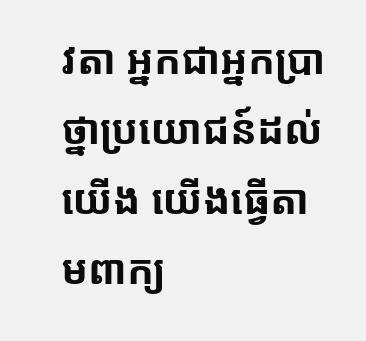វតា អ្នកជាអ្នកបា្រថ្នាប្រយោជន៍ដល់យើង យើងធ្វើតាមពាក្យ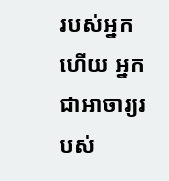របស់អ្នកហើយ អ្នកជាអាចារ្យរបស់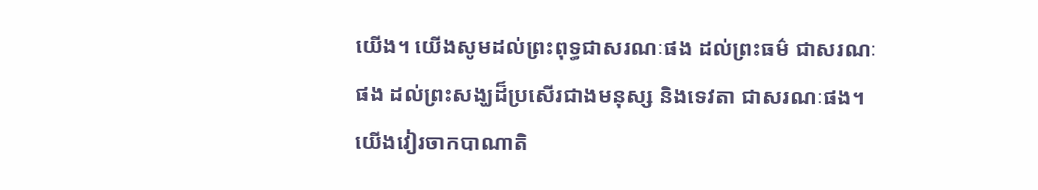យើង។ យើងសូមដល់ព្រះពុទ្ធជាសរណៈផង ដល់ព្រះធម៌ ជាសរណៈផង ដល់ព្រះសង្ឃដ៏ប្រសើរជាងមនុស្ស និងទេវតា ជាសរណៈផង។
យើងវៀរចាកបាណាតិ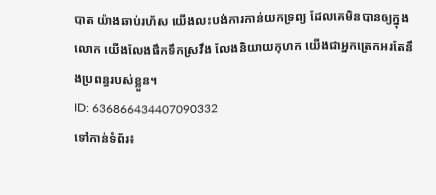បាត យ៉ាងឆាប់រហ័ស យើងលះបង់ការកាន់យកទ្រព្យ ដែលគេមិនបានឲ្យក្នុងលោក យើងលែងផឹកទឹកស្រវឹង លែងនិយាយកុហក យើងជាអ្នកត្រេកអរតែនឹងប្រពន្ធរបស់ខ្លួន។
ID: 636866434407090332
ទៅកាន់ទំព័រ៖